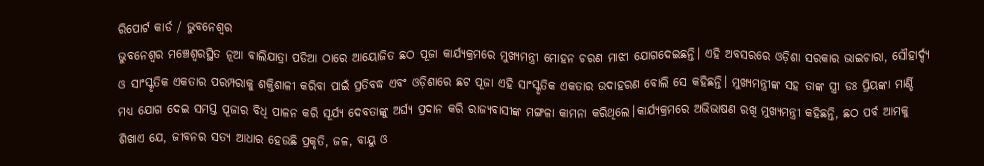ରିପୋର୍ଟ କାର୍ଡ / ଭୁବନେଶ୍ୱର
ଭୁବନେଶ୍ୱର ମଞ୍ଚେଶ୍ୱରସ୍ଥିତ ନୂଆ ବାଲିଯାତ୍ରା ପଡିଆ ଠାରେ ଆୟୋଜିତ ଛଠ ପୂଜା କାର୍ଯ୍ୟକ୍ରମରେ ମୁଖ୍ୟମନ୍ତ୍ରୀ ମୋହନ ଚରଣ ମାଝୀ ଯୋଗଦେଇଛନ୍ତି। ଏହି ଅବସରରେ ଓଡ଼ିଶା ସରକାର ଭାଇଚାରା, ସୌହାର୍ଦ୍ଦ୍ୟ ଓ ସାଂସ୍କୃତିକ ଏକତାର ପରମ୍ପରାକୁ ଶକ୍ତିଶାଳୀ କରିବା ପାଇଁ ପ୍ରତିବଦ୍ଧ ଏବଂ ଓଡ଼ିଶାରେ ଛଟ ପୂଜା ଏହି ସାଂସ୍କୃତିକ ଏକତାର ଉଦାହରଣ ବୋଲି ସେ କହିଛନ୍ତି। ମୁଖ୍ୟମନ୍ତ୍ରୀଙ୍କ ସହ ତାଙ୍କ ସ୍ତ୍ରୀ ଡଃ ପ୍ରିୟଙ୍କା ମାର୍ଣ୍ଡି ମଧ୍ୟ ଯୋଗ ଦେଇ ସମସ୍ତ ପୂଜାର ବିଧି ପାଳନ କରି ସୂର୍ଯ୍ୟ ଦେବତାଙ୍କୁ ଅର୍ଘ୍ୟ ପ୍ରଦାନ କରି ରାଜ୍ୟବାସୀଙ୍କ ମଙ୍ଗଳା କାମନା କରିଥିଲେ।କାର୍ଯ୍ୟକ୍ରମରେ ଅଭିଭାଷଣ ରଖି ମୁଖ୍ୟମନ୍ତ୍ରୀ କହିଛନ୍ତି, ଛଠ ପର୍ବ ଆମକୁ ଶିଖାଏ ଯେ, ଜୀବନର ସତ୍ୟ ଆଧାର ହେଉଛି ପ୍ରକୃତି, ଜଳ, ବାୟୁ ଓ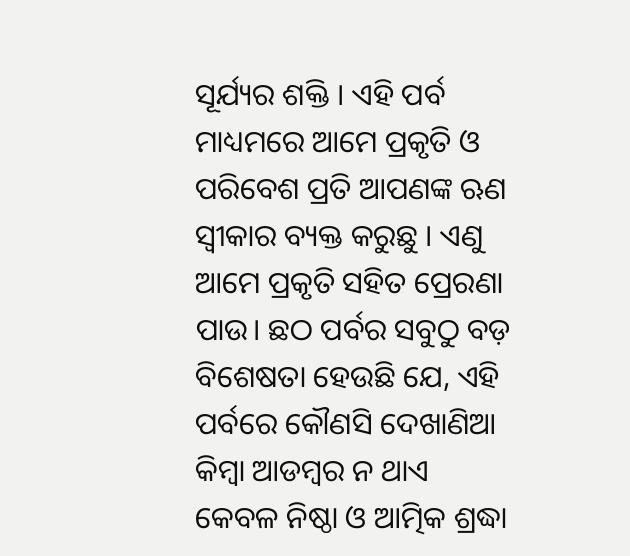ସୂର୍ଯ୍ୟର ଶକ୍ତି । ଏହି ପର୍ବ ମାଧ୍ୟମରେ ଆମେ ପ୍ରକୃତି ଓ ପରିବେଶ ପ୍ରତି ଆପଣଙ୍କ ଋଣ ସ୍ବୀକାର ବ୍ୟକ୍ତ କରୁଛୁ । ଏଣୁ ଆମେ ପ୍ରକୃତି ସହିତ ପ୍ରେରଣା ପାଉ। ଛଠ ପର୍ବର ସବୁଠୁ ବଡ଼ ବିଶେଷତା ହେଉଛି ଯେ, ଏହି ପର୍ବରେ କୌଣସି ଦେଖାଣିଆ କିମ୍ବା ଆଡମ୍ବର ନ ଥାଏ କେବଳ ନିଷ୍ଠା ଓ ଆତ୍ମିକ ଶ୍ରଦ୍ଧା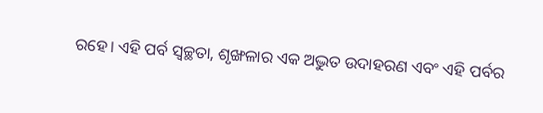ରହେ। ଏହି ପର୍ବ ସ୍ବଚ୍ଛତା, ଶୃଙ୍ଖଳାର ଏକ ଅଦ୍ଭୁତ ଉଦାହରଣ ଏବଂ ଏହି ପର୍ବର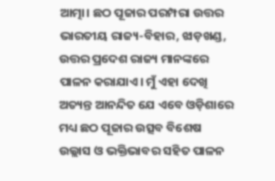ଆତ୍ମା। ଛଠ ପୂଜାର ପରମ୍ପରା ଉତ୍ତର ଭାରତୀୟ ରାଜ୍ୟ-ବିହାର, ଝାଡ଼ଖଣ୍ଡ, ଉତ୍ତର ପ୍ରଦେଶ ରାଜ୍ୟ ମାନଙ୍କରେ ପାଳନ କରାଯାଏ। ମୁଁ ଏହା ଦେଖି ଅତ୍ୟନ୍ତ ଆନନ୍ଦିତ ଯେ ଏବେ ଓଡ଼ିଶାରେ ମଧ୍ୟ ଛଠ ପୂଜାର ଉତ୍ସବ ବିଶେଷ ଉଲ୍ଲାସ ଓ ଭକ୍ତିଭାବର ସହିତ ପାଳନ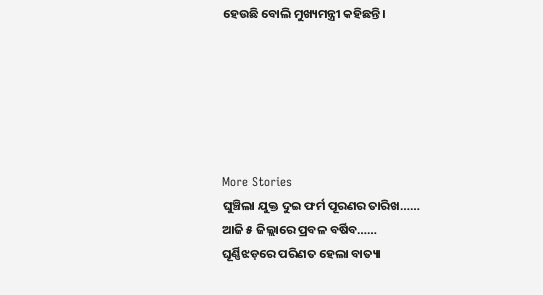ହେଉଛି ବୋଲି ମୁଖ୍ୟମନ୍ତ୍ରୀ କହିଛନ୍ତି।






More Stories
ଘୁଞ୍ଚିଲା ଯୁକ୍ତ ଦୁଇ ଫର୍ମ ପୂରଣର ତାରିଖ……
ଆଜି ୫ ଜିଲ୍ଲାରେ ପ୍ରବଳ ବର୍ଷିବ……
ଘୂର୍ଣ୍ଣିଝଡ଼ରେ ପରିଣତ ହେଲା ବାତ୍ୟା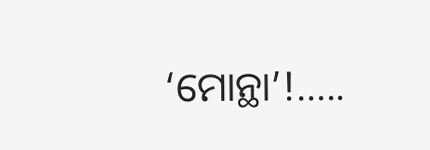‘ମୋନ୍ଥା’!…..